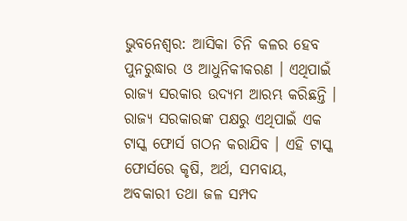ଭୁବନେଶ୍ୱର: ଆସିକା ଚିନି କଳର ହେବ ପୁନରୁଦ୍ଧାର ଓ ଆଧୁନିକୀକରଣ । ଏଥିପାଇଁ ରାଜ୍ୟ ସରକାର ଉଦ୍ୟମ ଆରମ୍ଭ କରିଛନ୍ତି । ରାଜ୍ୟ ସରକାରଙ୍କ ପକ୍ଷରୁ ଏଥିପାଇଁ ଏକ ଟାସ୍କ ଫୋର୍ସ ଗଠନ କରାଯିବ । ଏହି ଟାସ୍କ ଫୋର୍ସରେ କୃଷି, ଅର୍ଥ, ସମବାୟ, ଅବକାରୀ ତଥା ଜଳ ସମ୍ପଦ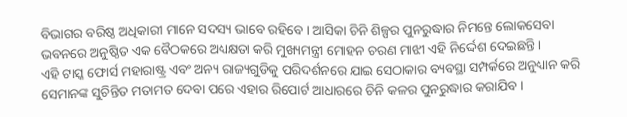ବିଭାଗର ବରିଷ୍ଠ ଅଧିକାରୀ ମାନେ ସଦସ୍ୟ ଭାବେ ରହିବେ । ଆସିକା ଚିନି ଶିଳ୍ପର ପୁନରୁଦ୍ଧାର ନିମନ୍ତେ ଲୋକସେବା ଭବନରେ ଅନୁଷ୍ଠିତ ଏକ ବୈଠକରେ ଅଧ୍ୟକ୍ଷତା କରି ମୁଖ୍ୟମନ୍ତ୍ରୀ ମୋହନ ଚରଣ ମାଝୀ ଏହି ନିର୍ଦ୍ଦେଶ ଦେଇଛନ୍ତି ।
ଏହି ଟାସ୍କ ଫୋର୍ସ ମହାରାଷ୍ଟ୍ର ଏବଂ ଅନ୍ୟ ରାଜ୍ୟଗୁଡିକୁ ପରିଦର୍ଶନରେ ଯାଇ ସେଠାକାର ବ୍ୟବସ୍ଥା ସମ୍ପର୍କରେ ଅନୁଧ୍ୟାନ କରି ସେମାନଙ୍କ ସୁଚିନ୍ତିତ ମତାମତ ଦେବା ପରେ ଏହାର ରିପୋର୍ଟ ଆଧାରରେ ଚିନି କଳର ପୁନରୁଦ୍ଧାର କରାଯିବ ।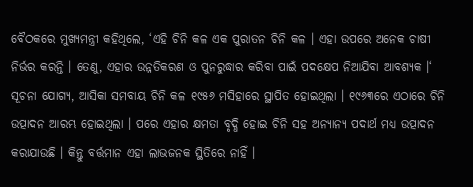ବୈଠକରେ ମୁଖ୍ୟମନ୍ତ୍ରୀ କହିଥିଲେ, ‘ଏହି ଚିନି କଳ ଏକ ପୁରାତନ ଚିନି କଳ । ଏହା ଉପରେ ଅନେକ ଚାଷୀ ନିର୍ଭର କରନ୍ତି । ତେଣୁ, ଏହାର ଉନ୍ନତିକରଣ ଓ ପୁନରୁଦ୍ଧାର କରିବା ପାଇଁ ପଦକ୍ଷେପ ନିଆଯିବା ଆବଶ୍ୟକ ।‘
ସୂଚନା ଯୋଗ୍ୟ, ଆସିକା ସମବାୟ ଚିନି କଳ ୧୯୫୬ ମସିହାରେ ସ୍ଥାପିତ ହୋଇଥିଲା । ୧୯୬୩ରେ ଏଠାରେ ଚିନି ଉତ୍ପାଦନ ଆରମ୍ଭ ହୋଇଥିଲା । ପରେ ଏହାର କ୍ଷମତା ବୃଦ୍ଧି ହୋଇ ଚିନି ସହ ଅନ୍ୟାନ୍ୟ ପଦାର୍ଥ ମଧ୍ୟ ଉତ୍ପାଦନ କରାଯାଉଛି । କିନ୍ତୁ ବର୍ତ୍ତମାନ ଏହା ଲାଭଜନକ ସ୍ଥିତିରେ ନାହିଁ ।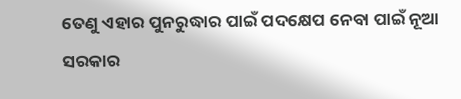ତେଣୁ ଏହାର ପୁନରୁଦ୍ଧାର ପାଇଁ ପଦକ୍ଷେପ ନେବା ପାଇଁ ନୂଆ ସରକାର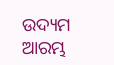ଉଦ୍ୟମ ଆରମ୍ଭ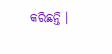କରିଛନ୍ତି ।